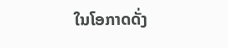ໃນໂອກາດດັ່ງ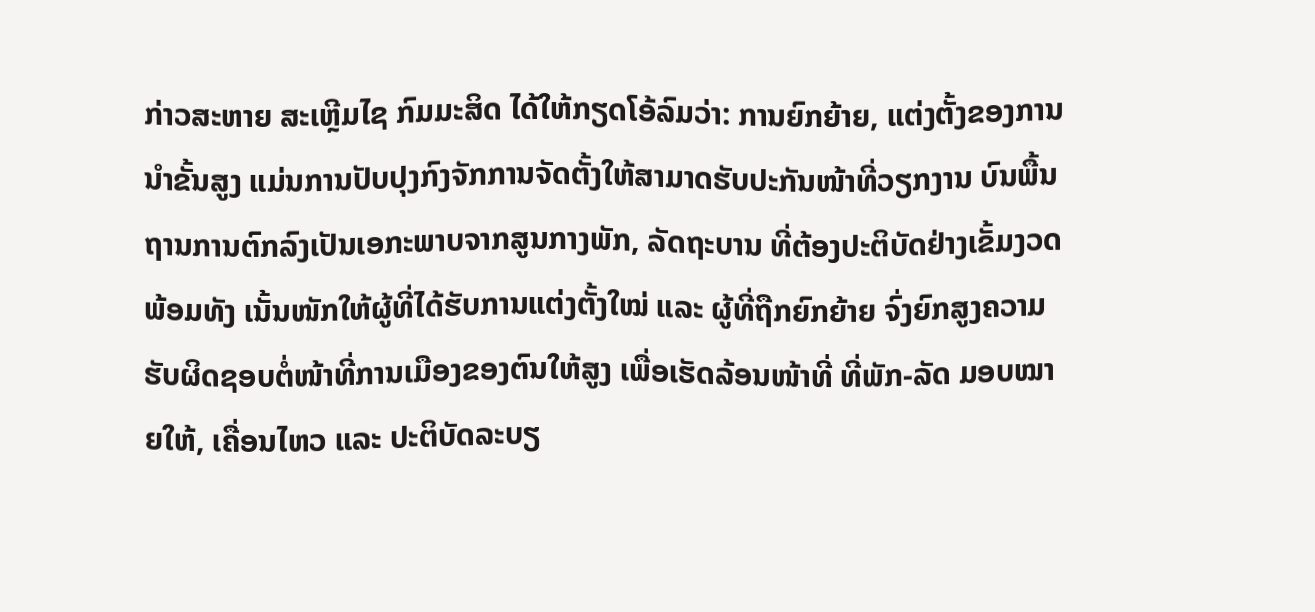ກ່າວສະຫາຍ ສະເຫຼີມໄຊ ກົມມະສິດ ໄດ້ໃຫ້ກຽດໂອ້ລົມວ່າ: ການຍົກຍ້າຍ, ແຕ່ງຕັ້ງຂອງການນຳຂັ້ນສູງ ແມ່ນການປັບປຸງກົງຈັກການຈັດຕັ້ງໃຫ້ສາມາດຮັບປະກັນໜ້າທີ່ວຽກງານ ບົນພື້ນຖານການຕົກລົງເປັນເອກະພາບຈາກສູນກາງພັກ, ລັດຖະບານ ທີ່ຕ້ອງປະຕິບັດຢ່າງເຂັ້ມງວດ ພ້ອມທັງ ເນັ້ນໜັກໃຫ້ຜູ້ທີ່ໄດ້ຮັບການແຕ່ງຕັ້ງໃໝ່ ແລະ ຜູ້ທີ່ຖືກຍົກຍ້າຍ ຈົ່ງຍົກສູງຄວາມຮັບຜິດຊອບຕໍ່ໜ້າທີ່ການເມືອງຂອງຕົນໃຫ້ສູງ ເພື່ອເຮັດລ້ອນໜ້າທີ່ ທີ່ພັກ-ລັດ ມອບໝາຍໃຫ້, ເຄື່ອນໄຫວ ແລະ ປະຕິບັດລະບຽ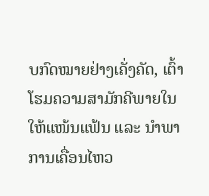ບກົດໝາຍຢ່າງເຄັ່ງຄັດ, ເຕົ້າໂຮມຄວາມສາມັກຄີພາຍໃນໃຫ້ແໜ້ນແຟ້ນ ແລະ ນໍາພາການເຄື່ອນໄຫວ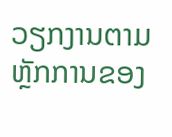ວຽກງານຕາມຫຼັກການຂອງ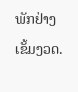ພັກຢ່າງເຂັ້ມງວດ.